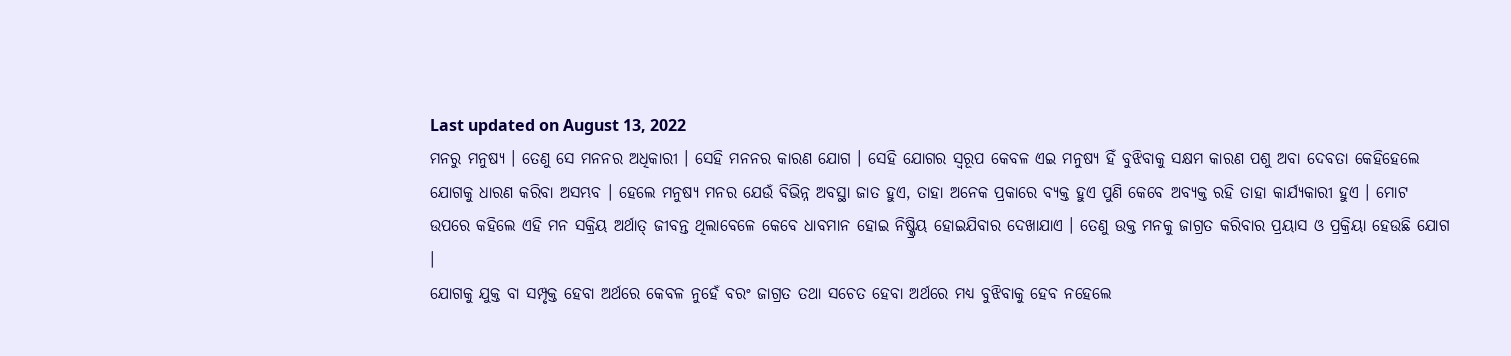Last updated on August 13, 2022
ମନରୁ ମନୁଷ୍ୟ । ତେଣୁ ସେ ମନନର ଅଧିକାରୀ । ସେହି ମନନର କାରଣ ଯୋଗ । ସେହି ଯୋଗର ସ୍ୱରୂପ କେବଳ ଏଇ ମନୁଷ୍ୟ ହିଁ ବୁଝିବାକୁ ସକ୍ଷମ କାରଣ ପଶୁ ଅବା ଦେବତା କେହିହେଲେ ଯୋଗକୁ ଧାରଣ କରିବା ଅସମ୍ଭବ । ହେଲେ ମନୁଷ୍ୟ ମନର ଯେଉଁ ବିଭିନ୍ନ ଅବସ୍ଥା ଜାତ ହୁଏ, ତାହା ଅନେକ ପ୍ରକାରେ ବ୍ୟକ୍ତ ହୁଏ ପୁଣି କେବେ ଅବ୍ୟକ୍ତ ରହି ତାହା କାର୍ଯ୍ୟକାରୀ ହୁଏ । ମୋଟ ଉପରେ କହିଲେ ଏହି ମନ ସକ୍ରିୟ ଅର୍ଥାତ୍ ଜୀବନ୍ତ ଥିଲାବେଳେ କେବେ ଧାବମାନ ହୋଇ ନିଷ୍କ୍ରିୟ ହୋଇଯିବାର ଦେଖାଯାଏ । ତେଣୁ ଉକ୍ତ ମନକୁ ଜାଗ୍ରତ କରିବାର ପ୍ରୟାସ ଓ ପ୍ରକ୍ରିୟା ହେଉଛି ଯୋଗ ।
ଯୋଗକୁ ଯୁକ୍ତ ବା ସମ୍ପୃକ୍ତ ହେବା ଅର୍ଥରେ କେବଳ ନୁହେଁ ବରଂ ଜାଗ୍ରତ ତଥା ସଚେତ ହେବା ଅର୍ଥରେ ମଧ୍ୟ ବୁଝିବାକୁ ହେବ ନହେଲେ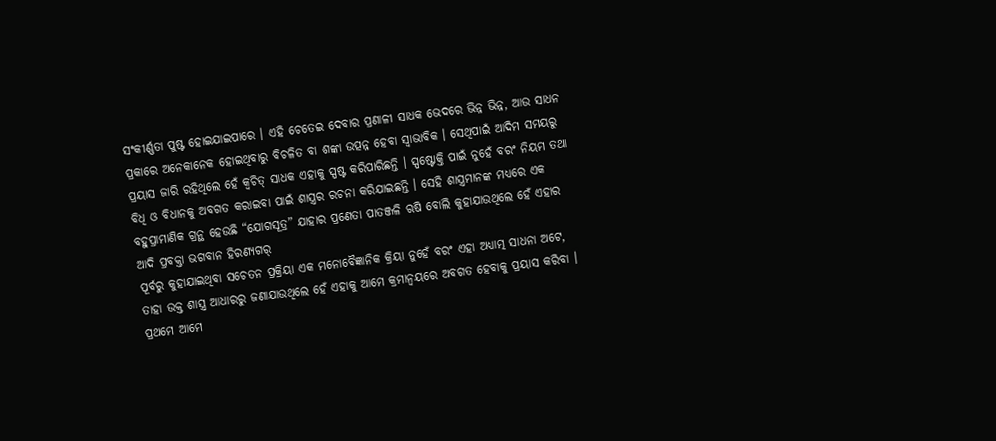ସଂକୀର୍ଣ୍ଣତା ପୁଷ୍ଟ ହୋଇଯାଇପାରେ । ଏହି ଚେତେଇ ଦେବାର ପ୍ରଣାଳୀ ସାଧକ ଭେଦରେ ଭିନ୍ନ ଭିନ୍ନ, ଆଉ ସାଧନ ପ୍ରକାରେ ଅନେକାନେକ ହୋଇଥିବାରୁ ବିଚଳିତ ବା ଶଙ୍କା ଉତ୍ପନ୍ନ ହେବା ସ୍ୱାଭାବିକ । ସେଥିପାଇଁ ଆଦିମ ସମୟରୁ ପ୍ରୟାସ ଜାରି ରହିଥିଲେ ହେଁ କ୍ୱଚିତ୍ ସାଧକ ଏହାକୁ ସ୍ପଷ୍ଟ କରିପାରିଛନ୍ତି । ସ୍ପଷ୍ଟୋକ୍ତି ପାଇଁ ନୁହେଁ ବରଂ ନିୟମ ତଥା ବିଧି ଓ ବିଧାନକୁ ଅବଗତ କରାଇବା ପାଇଁ ଶାସ୍ତ୍ରର ରଚନା କରିଯାଇଛନ୍ତି । ସେହି ଶାସ୍ତ୍ରମାନଙ୍କ ମଧ୍ୟରେ ଏକ ବହୁପ୍ରାମାଣିକ ଗ୍ରନ୍ଥ ହେଉଛି “ଯୋଗସୂତ୍ର” ଯାହାର ପ୍ରଣେତା ପାତଞ୍ଜଳି ଋଷି ବୋଲି କୁହାଯାଉଥିଲେ ହେଁ ଏହାର ଆଦି ପ୍ରବକ୍ତା ଭଗବାନ ହିରଣ୍ୟଗର୍
ପୂର୍ବରୁ କୁହାଯାଇଥିବା ସଚେତନ ପ୍ରକ୍ରିୟା ଏକ ମନୋବୈଜ୍ଞାନିକ କ୍ରିୟା ନୁହେଁ ବରଂ ଏହା ଅଧ୍ୟାତ୍ମ ସାଧନା ଅଟେ, ତାହା ଉକ୍ତ ଶାସ୍ତ୍ର ଆଧାରରୁ ଜଣାଯାଉଥିଲେ ହେଁ ଏହାକୁ ଆମେ କ୍ରମାନ୍ୱୟରେ ଅବଗତ ହେବାକୁ ପ୍ରୟାସ କରିବା । ପ୍ରଥମେ ଆମେ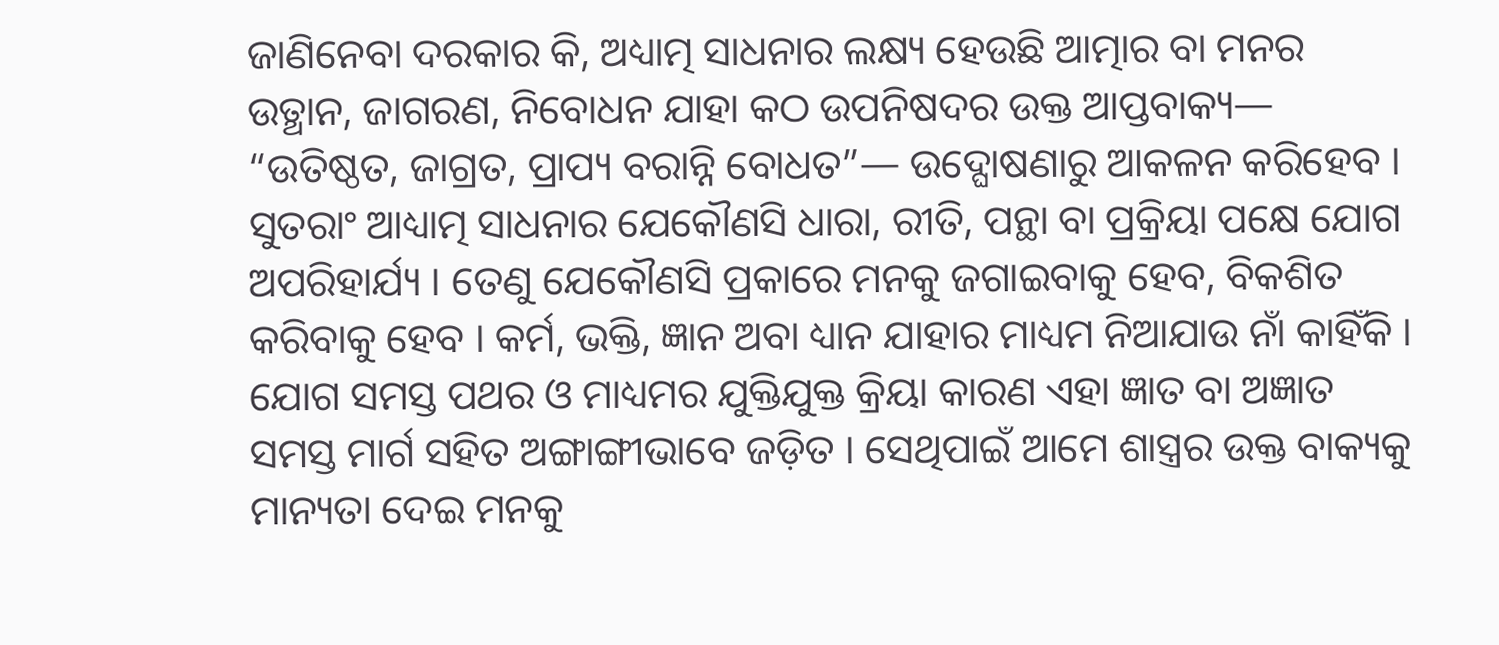ଜାଣିନେବା ଦରକାର କି, ଅଧ୍ୟାତ୍ମ ସାଧନାର ଲକ୍ଷ୍ୟ ହେଉଛି ଆତ୍ମାର ବା ମନର ଉତ୍ଥାନ, ଜାଗରଣ, ନିବୋଧନ ଯାହା କଠ ଉପନିଷଦର ଉକ୍ତ ଆପ୍ତବାକ୍ୟ— “ଉତିଷ୍ଠତ, ଜାଗ୍ରତ, ପ୍ରାପ୍ୟ ବରାନ୍ନି ବୋଧତ”— ଉଦ୍ଘୋଷଣାରୁ ଆକଳନ କରିହେବ । ସୁତରାଂ ଆଧ୍ୟାତ୍ମ ସାଧନାର ଯେକୌଣସି ଧାରା, ରୀତି, ପନ୍ଥା ବା ପ୍ରକ୍ରିୟା ପକ୍ଷେ ଯୋଗ ଅପରିହାର୍ଯ୍ୟ । ତେଣୁ ଯେକୌଣସି ପ୍ରକାରେ ମନକୁ ଜଗାଇବାକୁ ହେବ, ବିକଶିତ କରିବାକୁ ହେବ । କର୍ମ, ଭକ୍ତି, ଜ୍ଞାନ ଅବା ଧ୍ୟାନ ଯାହାର ମାଧ୍ୟମ ନିଆଯାଉ ନାଁ କାହିଁକି । ଯୋଗ ସମସ୍ତ ପଥର ଓ ମାଧ୍ୟମର ଯୁକ୍ତିଯୁକ୍ତ କ୍ରିୟା କାରଣ ଏହା ଜ୍ଞାତ ବା ଅଜ୍ଞାତ ସମସ୍ତ ମାର୍ଗ ସହିତ ଅଙ୍ଗାଙ୍ଗୀଭାବେ ଜଡ଼ିତ । ସେଥିପାଇଁ ଆମେ ଶାସ୍ତ୍ରର ଉକ୍ତ ବାକ୍ୟକୁ ମାନ୍ୟତା ଦେଇ ମନକୁ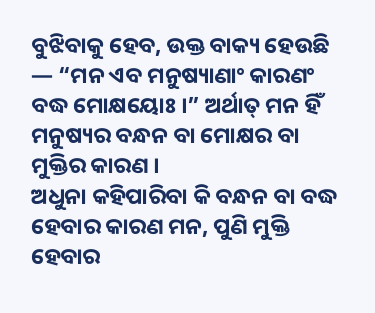ବୁଝିବାକୁ ହେବ, ଉକ୍ତ ବାକ୍ୟ ହେଉଛି — “ମନ ଏବ ମନୁଷ୍ୟାଣାଂ କାରଣଂ ବଦ୍ଧ ମୋକ୍ଷୟୋଃ ।” ଅର୍ଥାତ୍ ମନ ହିଁ ମନୁଷ୍ୟର ବନ୍ଧନ ବା ମୋକ୍ଷର ବା ମୁକ୍ତିର କାରଣ ।
ଅଧୁନା କହିପାରିବା କି ବନ୍ଧନ ବା ବଦ୍ଧ ହେବାର କାରଣ ମନ, ପୁଣି ମୁକ୍ତି ହେବାର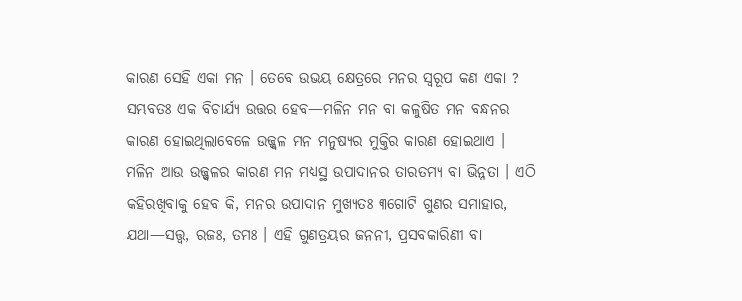କାରଣ ସେହି ଏକା ମନ । ତେବେ ଉଭୟ କ୍ଷେତ୍ରରେ ମନର ସ୍ୱରୂପ କଣ ଏକା ? ସମ୍ଭବତଃ ଏକ ବିଚାର୍ଯ୍ୟ ଉତ୍ତର ହେବ—ମଳିନ ମନ ବା କଳୁଷିତ ମନ ବନ୍ଧନର କାରଣ ହୋଇଥିଲାବେଳେ ଉଜ୍ଜ୍ୱଳ ମନ ମନୁଷ୍ୟର ମୁକ୍ତିର କାରଣ ହୋଇଥାଏ । ମଳିନ ଆଉ ଉଜ୍ଜ୍ୱଳର କାରଣ ମନ ମଧ୍ୟସ୍ଥ ଉପାଦାନର ତାରତମ୍ୟ ବା ଭିନ୍ନତା । ଏଠି କହିରଖିବାକୁ ହେବ କି, ମନର ଉପାଦାନ ମୁଖ୍ୟତଃ ୩ଗୋଟି ଗୁଣର ସମାହାର, ଯଥା—ସତ୍ତ୍ୱ, ରଜଃ, ତମଃ । ଏହି ଗୁଣତ୍ରୟର ଜନନୀ, ପ୍ରସବକାରିଣୀ ବା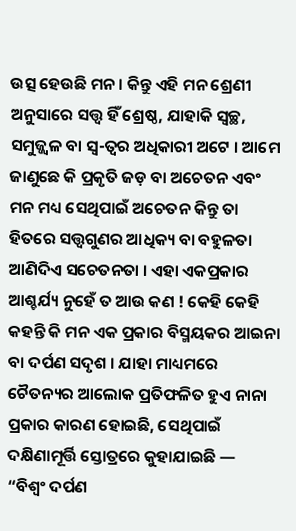ଉତ୍ସ ହେଉଛି ମନ । କିନ୍ତୁ ଏହି ମନ ଶ୍ରେଣୀ ଅନୁସାରେ ସତ୍ତ୍ୱ ହିଁ ଶ୍ରେଷ୍ଠ, ଯାହାକି ସ୍ୱଚ୍ଛ, ସମୁଜ୍ଜ୍ୱଳ ବା ସ୍ୱ-ତ୍ୱର ଅଧିକାରୀ ଅଟେ । ଆମେ ଜାଣୁଛେ କି ପ୍ରକୃତି ଜଡ଼ ବା ଅଚେତନ ଏବଂ ମନ ମଧ୍ୟ ସେଥିପାଇଁ ଅଚେତନ କିନ୍ତୁ ତା ହିତରେ ସତ୍ତ୍ୱଗୁଣର ଆଧିକ୍ୟ ବା ବହୁଳତା ଆଣିଦିଏ ସଚେତନତା । ଏହା ଏକପ୍ରକାର ଆଶ୍ଚର୍ଯ୍ୟ ନୁହେଁ ତ ଆଉ କଣ ! କେହି କେହି କହନ୍ତି କି ମନ ଏକ ପ୍ରକାର ବିସ୍ମୟକର ଆଇନା ବା ଦର୍ପଣ ସଦୃଶ । ଯାହା ମାଧ୍ୟମରେ ଚୈତନ୍ୟର ଆଲୋକ ପ୍ରତିଫଳିତ ହୁଏ ନାନା ପ୍ରକାର କାରଣ ହୋଇଛି, ସେଥିପାଇଁ ଦକ୍ଷିଣାମୂର୍ତ୍ତି ସ୍ତୋତ୍ରରେ କୁହାଯାଇଛି —
“ବିଶ୍ୱଂ ଦର୍ପଣ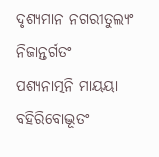ଦୃଶ୍ୟମାନ ନଗରୀତୁଲ୍ୟଂ ନିଜାନ୍ତର୍ଗତଂ
ପଶ୍ୟନାତ୍ମନି ମାୟୟା ବହିରିବୋଦ୍ଭୂତଂ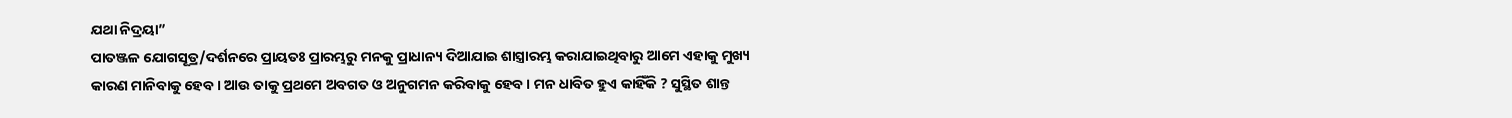ଯଥା ନିଦ୍ରୟା”
ପାତଞ୍ଜଳ ଯୋଗସୂତ୍ର/ଦର୍ଶନରେ ପ୍ରାୟତଃ ପ୍ରାରମ୍ଭରୁ ମନକୁ ପ୍ରାଧାନ୍ୟ ଦିଆଯାଇ ଶାସ୍ତ୍ରାରମ୍ଭ କରାଯାଇଥିବାରୁ ଆମେ ଏହାକୁ ମୁଖ୍ୟ କାରଣ ମାନିବାକୁ ହେବ । ଆଉ ତାକୁ ପ୍ରଥମେ ଅବଗତ ଓ ଅନୁଗମନ କରିବାକୁ ହେବ । ମନ ଧାବିତ ହୁଏ କାହିଁକି ? ସୁସ୍ଥିତ ଶାନ୍ତ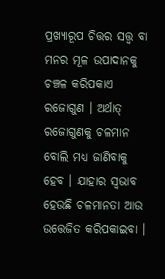ପ୍ରଖ୍ୟାରୂପ ଚିତ୍ତର ସତ୍ତ୍ୱ ବା ମନର ମୂଳ ଉପାଦାନକୁ ଚଞ୍ଚଳ କରିପକାଏ ରଜୋଗୁଣ । ଅର୍ଥାତ୍ ରଜୋଗୁଣକୁ ଚଳମାନ ବୋଲି ମଧ୍ୟ ଜାଣିବାକୁ ହେବ । ଯାହାର ସ୍ୱଭାବ ହେଉଛି ଚଳମାନତା ଆଉ ଉତ୍ତେଜିତ କରିପକାଇବା ।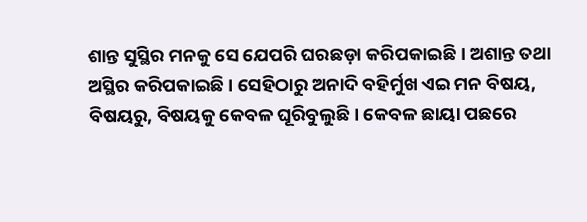ଶାନ୍ତ ସୁସ୍ଥିର ମନକୁ ସେ ଯେପରି ଘରଛଡ଼ା କରିପକାଇଛି । ଅଶାନ୍ତ ତଥା ଅସ୍ଥିର କରିପକାଇଛି । ସେହିଠାରୁ ଅନାଦି ବହିର୍ମୁଖ ଏଇ ମନ ବିଷୟ, ବିଷୟରୁ, ବିଷୟକୁ କେବଳ ଘୂରିବୁଲୁଛି । କେବଳ ଛାୟା ପଛରେ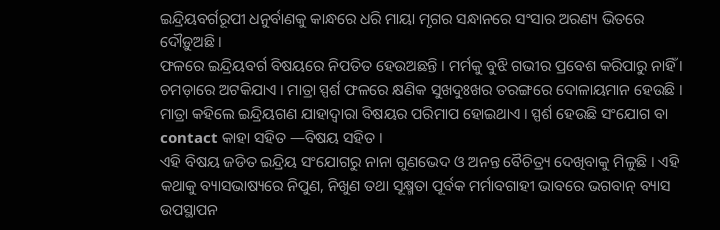ଇନ୍ଦ୍ରିୟବର୍ଗରୂପୀ ଧନୁର୍ବାଣକୁ କାନ୍ଧରେ ଧରି ମାୟା ମୃଗର ସନ୍ଧାନରେ ସଂସାର ଅରଣ୍ୟ ଭିତରେ ଦୌଡ଼ୁଅଛି ।
ଫଳରେ ଇନ୍ଦ୍ରିୟବର୍ଗ ବିଷୟରେ ନିପତିତ ହେଉଅଛନ୍ତି । ମର୍ମକୁ ବୁଝି ଗଭୀର ପ୍ରବେଶ କରିପାରୁ ନାହିଁ । ଚମଡ଼ାରେ ଅଟକିଯାଏ । ମାତ୍ରା ସ୍ପର୍ଶ ଫଳରେ କ୍ଷଣିକ ସୁଖଦୁଃଖର ତରଙ୍ଗରେ ଦୋଳାୟମାନ ହେଉଛି । ମାତ୍ରା କହିଲେ ଇନ୍ଦ୍ରିୟଗଣ ଯାହାଦ୍ୱାରା ବିଷୟର ପରିମାପ ହୋଇଥାଏ । ସ୍ପର୍ଶ ହେଉଛି ସଂଯୋଗ ବା contact କାହା ସହିତ —ବିଷୟ ସହିତ ।
ଏହି ବିଷୟ ଜଡିତ ଇନ୍ଦ୍ରିୟ ସଂଯୋଗରୁ ନାନା ଗୁଣଭେଦ ଓ ଅନନ୍ତ ବୈଚିତ୍ର୍ୟ ଦେଖିବାକୁ ମିଳୁଛି । ଏହି କଥାକୁ ବ୍ୟାସଭାଷ୍ୟରେ ନିପୁଣ, ନିଖୁଣ ତଥା ସୂକ୍ଷ୍ମତା ପୂର୍ବକ ମର୍ମାବଗାହୀ ଭାବରେ ଭଗବାନ୍ ବ୍ୟାସ ଉପସ୍ଥାପନ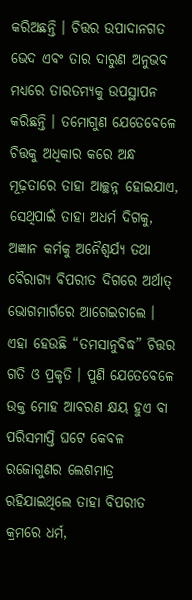କରିଅଛନ୍ତି । ଚିତ୍ତର ଉପାଦାନଗତ ଭେଦ ଏବଂ ତାର ଦାରୁଣ ଅନୁଭବ ମଧ୍ୟରେ ତାରତମ୍ୟକୁ ଉପସ୍ଥାପନ କରିଛନ୍ତି । ତମୋଗୁଣ ଯେତେବେଳେ ଚିତ୍ତକୁ ଅଧିକାର କରେ ଅନ୍ଧ ମୂଢ଼ତାରେ ତାହା ଆଚ୍ଛନ୍ନ ହୋଇଯାଏ, ସେଥିପାଇଁ ତାହା ଅଧର୍ମ ଦିଗକୁ, ଅଜ୍ଞାନ କର୍ମକୁ ଅନୈଶ୍ୱର୍ଯ୍ୟ ତଥା ବୈରାଗ୍ୟ ବିପରୀତ ଦିଗରେ ଅର୍ଥାତ୍ ଭୋଗମାର୍ଗରେ ଆଗେଇଚାଲେ । ଏହା ହେଉଛି “ତମସାନୁବିଦ୍ଧ” ଚିତ୍ତର ଗତି ଓ ପ୍ରକୃତି । ପୁଣି ଯେତେବେଳେ ଉକ୍ତ ମୋହ ଆବରଣ କ୍ଷୟ ହୁଏ ବା ପରିସମାପ୍ତି ଘଟେ କେବଳ ରଜୋଗୁଣର ଲେଶମାତ୍ର ରହିଯାଇଥିଲେ ତାହା ବିପରୀତ କ୍ରମରେ ଧର୍ମ,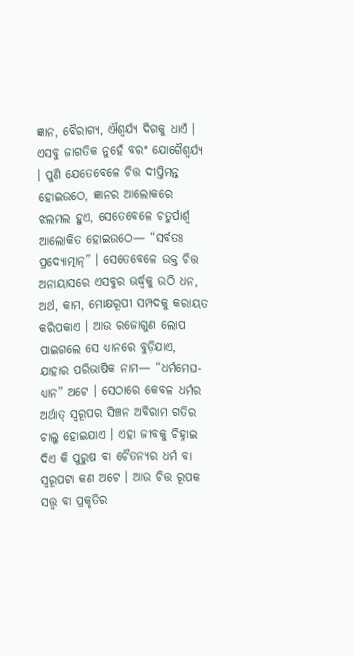ଜ୍ଞାନ, ବୈରାଗ୍ୟ, ଐଶ୍ୱର୍ଯ୍ୟ ଦିଗକୁ ଧାଏଁ । ଏସବୁ ଜାଗତିକ ନୁହେଁ ବରଂ ଯୋଗୈଶ୍ୱର୍ଯ୍ୟ । ପୁଣି ଯେତେବେଳେ ଚିତ୍ତ ଦୀପ୍ତିମନ୍ତ ହୋଇଉଠେ, ଜ୍ଞାନର ଆଲୋକରେ ଝଲମଲ ହୁଏ, ସେତେବେଳେ ଚତୁର୍ପାର୍ଶ୍ୱ ଆଲୋକିତ ହୋଇଉଠେ— “ସର୍ବତଃ ପ୍ରଦ୍ୟୋତ୍ମାନ୍” । ସେତେବେଳେ ଉକ୍ତ ଚିତ୍ତ ଅନାୟାସରେ ଏସବୁର ଊର୍ଦ୍ଧ୍ୱକୁ ଉଠି ଧନ, ଅର୍ଥ, କାମ, ମୋକ୍ଷରୂପୀ ସମ୍ପଦକୁ କରାୟତ କରିପକାଏ । ଆଉ ରଜୋଗୁଣ ଲୋପ ପାଇଗଲେ ସେ ଧ୍ୟାନରେ ବୁଡ଼ିଯାଏ, ଯାହାର ପରିଭାଷିକ ନାମ— “ଧର୍ମମେଘ-ଧ୍ୟାନ” ଅଟେ । ସେଠାରେ କେବଳ ଧର୍ମର ଅର୍ଥାତ୍ ସ୍ୱରୂପର ସିଞ୍ଚନ ଅବିରାମ ଗତିର ଚାଲୁ ହୋଇଯାଏ । ଏହା ଜୀବକୁ ଚିହ୍ନାଇ ଦିଏ କି ପୁରୁଷ ବା ଚୈତନ୍ୟର ଧର୍ମ ବା ସ୍ୱରୂପଟା କଣ ଅଟେ । ଆଉ ଚିତ୍ତ ରୂପକ ସତ୍ତ୍ୱ ବା ପ୍ରକୃତିର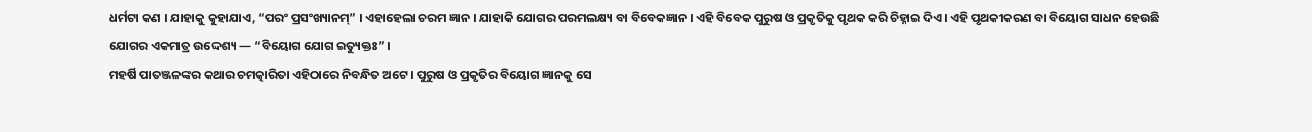ଧର୍ମଟା କଣ । ଯାହାକୁ କୁହାଯାଏ, “ପରଂ ପ୍ରସଂଖ୍ୟାନମ୍” । ଏହାହେଲା ଚରମ ଜ୍ଞାନ । ଯାହାକି ଯୋଗର ପରମଲକ୍ଷ୍ୟ ବା ବିବେକଜ୍ଞାନ । ଏହି ବିବେକ ପୁରୁଷ ଓ ପ୍ରକୃତିକୁ ପୃଥକ କରି ଚିହ୍ନାଇ ଦିଏ । ଏହି ପୃଥକୀକରଣ ବା ବିୟୋଗ ସାଧନ ହେଉଛି ଯୋଗର ଏକମାତ୍ର ଉଦ୍ଦେଶ୍ୟ — “ବିୟୋଗ ଯୋଗ ଇତ୍ୟୁକ୍ତଃ” ।
ମହର୍ଷି ପାତଞ୍ଜଳଙ୍କର କଥାର ଚମତ୍କାରିତା ଏହିଠାରେ ନିବନ୍ଧିତ ଅଟେ । ପୁରୁଷ ଓ ପ୍ରକୃତିର ବିୟୋଗ ଜ୍ଞାନକୁ ସେ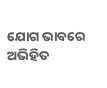ଯୋଗ ଭାବରେ ଅଭିହିତ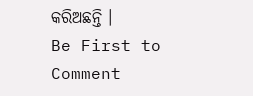କରିଅଛନ୍ତି ।
Be First to Comment